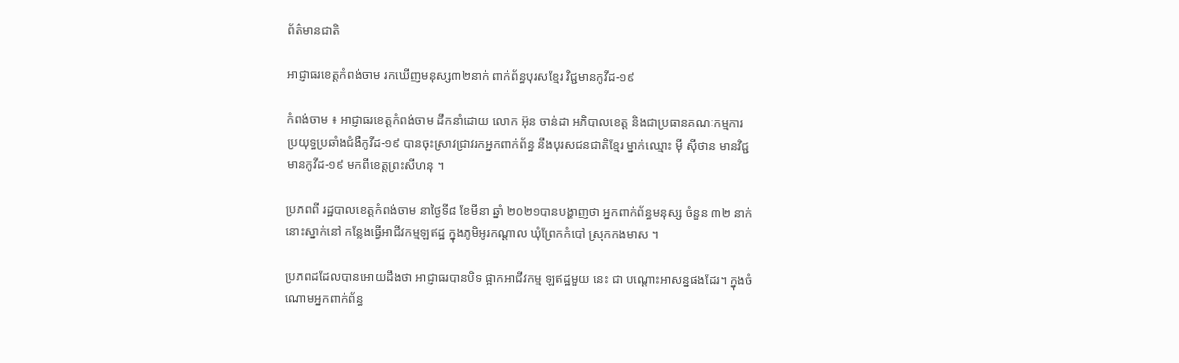ព័ត៌មានជាតិ

អាជ្ញាធរខេត្តកំពង់ចាម រកឃើញមនុស្ស៣២នាក់ ពាក់ព័ន្ធបុរសខ្មែរ វិជ្ជមានកូវីដ-១៩

កំពង់ចាម ៖ អាជ្ញាធរខេត្តកំពង់ចាម ដឹកនាំដោយ លោក អ៊ុន ចាន់ដា អភិបាលខេត្ត និងជាប្រធានគណៈកម្មការ ប្រយុទ្ធប្រឆាំងជំងឺកូវីដ-១៩ បានចុះស្រាវជ្រាវរកអ្នកពាក់ព័ន្ធ នឹងបុរសជនជាតិខ្មែរ ម្នាក់ឈ្មោះ ម៉ី ស៊ីថាន មានវិជ្ជមានកូវីដ-១៩ មកពីខេត្តព្រះសីហនុ ។

ប្រភពពី រដ្ឋបាលខេត្តកំពង់ចាម នាថ្ងៃទី៨ ខែមីនា ឆ្នាំ ២០២១បានបង្ហាញថា អ្នកពាក់ព័ន្ធមនុស្ស ចំនួន ៣២ នាក់នោះស្នាក់នៅ កន្លែងធ្វើអាជីវកម្មឡឥដ្ឋ ក្នុងភូមិអូរកណ្តាល ឃុំព្រែកកំបៅ ស្រុកកងមាស ។

ប្រភពដដែលបានអោយដឹងថា អាជ្ញាធរបានបិទ ផ្អាកអាជីវកម្ម ឡឥដ្ឋមួយ នេះ ជា បណ្តោះអាសន្នផងដែរ។ ក្នុងចំណោមអ្នកពាក់ព័ន្ធ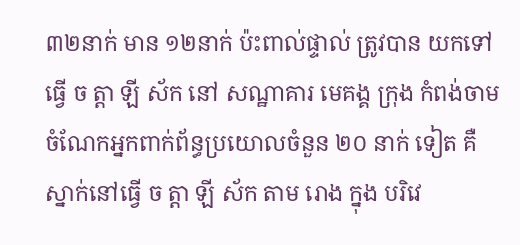៣២នាក់ មាន ១២នាក់ ប៉ះពាល់ផ្ទាល់ ត្រូវបាន យកទៅ ធ្វើ ច ត្តា ឡី ស័ក នៅ សណ្ឋាគារ មេគង្គ ក្រុង កំពង់ចាម ចំណែកអ្នកពាក់ព័ន្ធប្រយោលចំនួន ២០ នាក់ ទៀត គឺ ស្នាក់នៅធ្វើ ច ត្តា ឡី ស័ក តាម រោង ក្នុង បរិវេ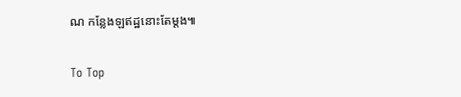ណ កន្លែងឡឥដ្ឋនោះតែម្តង៕

To Top